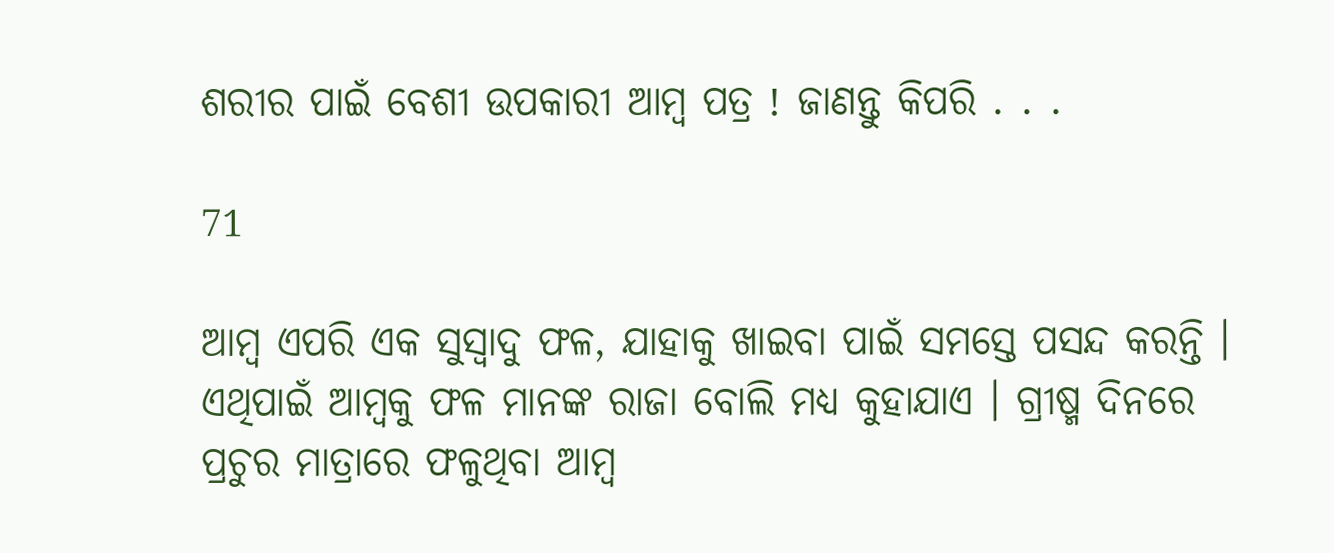ଶରୀର ପାଇଁ ବେଶୀ ଉପକାରୀ ଆମ୍ବ ପତ୍ର ! ଜାଣନ୍ତୁ କିପରି . . .

71

ଆମ୍ୱ ଏପରି ଏକ ସୁସ୍ୱାଦୁ ଫଳ, ଯାହାକୁ ଖାଇବା ପାଇଁ ସମସ୍ତେ ପସନ୍ଦ କରନ୍ତି । ଏଥିପାଇଁ ଆମ୍ୱକୁ ଫଳ ମାନଙ୍କ ରାଜା ବୋଲି ମଧ୍ୟ କୁହାଯାଏ । ଗ୍ରୀଷ୍ମ ଦିନରେ ପ୍ରଚୁର ମାତ୍ରାରେ ଫଳୁଥିବା ଆମ୍ୱ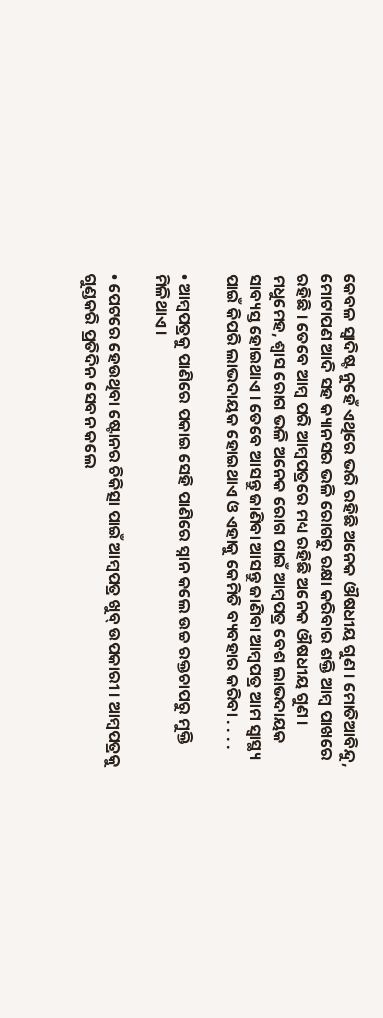କେବଳ ସ୍ୱାଦିଷ୍ଟ ନୁହେଁ ଏଥିରେ ଭରି ରହିଛି ଅନେକ ଔଷଧୀୟ ଗୁଣ । ମୋତିଆବିନ୍ଦୁ, ମୋଟାପଣ ଆଦି ସହ କ୍ୟାନସର ଭଳି ରୋଗରୁ ରକ୍ଷା କରିବାର ଶକ୍ତି ଆମ୍ୱ ପାଖରେ ରହିଛି । ତେବେ ଆମ୍ବ ପରି ଆମ୍ବପତ୍ରରେ ମଧ୍ୟ ରହିଛି ଅନେକ ଔଷଧୀୟ ଗୁଣ । ମଧୁମେହ, ଶ୍ୱାସ ରୋଗ ଭଳି ଅନେକ ରୋଗ ପାଇଁ ଆମ୍ବପତ୍ର ବେଶ ଲାଭଦାୟକ ସାବ୍ୟସ୍ତ ହୋଇଥାଏ । ତେବେ ଆସନ୍ତୁ ଜାଣିବା ଆସନ୍ତୁ ଜାଣିବା ଆମ୍ବପତ୍ର ଆମ ସ୍ୱାସ୍ଥ୍ୟ ପାଇଁ କିପରି ଲାଭଦାୟକ ହୋଇଥାଏ ଓ ଏହାକୁ କେମିତି ବ୍ୟବହାର କରିବା . . . .

• ଆମ୍ୱପତ୍ରକୁ ପାଣିରେ ପକାଇ ସେହି ପାଣିରେ ସ୍ନାନ କଲେ ଉଚ୍ଚ ରକ୍ତଚାପରୁ ମୁକ୍ତି ମିଳିଥାଏ ।

• ପେଟରେ ହେଉଥିବା ଷ୍ଟୋନର ଚିକିତ୍ସା ପାଇଁ ଆମ୍ବପତ୍ର ଖୁବ୍ ଉପକାରୀ । ଆମ୍ୱପତ୍ରକୁ ଗୁଣ୍ଡକରି ପ୍ରତିଦିନ ସେବନ କଲେ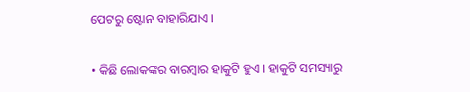ପେଟରୁ ଷ୍ଟୋନ ବାହାରିଯାଏ ।

• କିଛି ଲୋକଙ୍କର ବାରମ୍ବାର ହାକୁଟି ହୁଏ । ହାକୁଟି ସମସ୍ୟାରୁ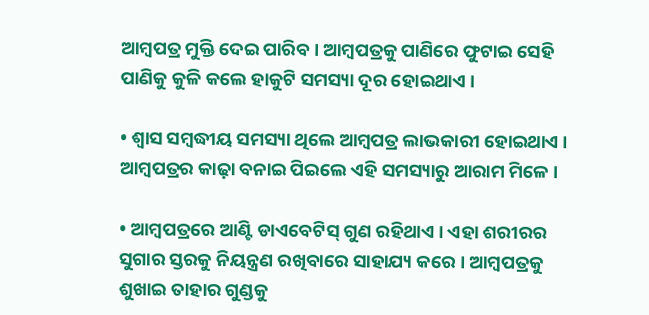ଆମ୍ୱପତ୍ର ମୁକ୍ତି ଦେଇ ପାରିବ । ଆମ୍ୱପତ୍ରକୁ ପାଣିରେ ଫୁଟାଇ ସେହି ପାଣିକୁ କୁଳି କଲେ ହାକୁଟି ସମସ୍ୟା ଦୂର ହୋଇଥାଏ ।

• ଶ୍ୱାସ ସମ୍ୱଦ୍ଧୀୟ ସମସ୍ୟା ଥିଲେ ଆମ୍ୱପତ୍ର ଲାଭକାରୀ ହୋଇଥାଏ । ଆମ୍ୱପତ୍ରର କାଢ଼ା ବନାଇ ପିଇଲେ ଏହି ସମସ୍ୟାରୁ ଆରାମ ମିଳେ ।

• ଆମ୍ୱପତ୍ରରେ ଆଣ୍ଟି ଡାଏବେଟିସ୍ ଗୁଣ ରହିଥାଏ । ଏହା ଶରୀରର ସୁଗାର ସ୍ତରକୁ ନିୟନ୍ତ୍ରଣ ରଖିବାରେ ସାହାଯ୍ୟ କରେ । ଆମ୍ୱପତ୍ରକୁ ଶୁଖାଇ ତାହାର ଗୁଣ୍ଡକୁ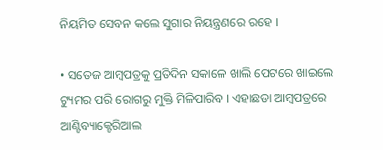ନିୟମିତ ସେବନ କଲେ ସୁଗାର ନିୟନ୍ତ୍ରଣରେ ରହେ ।

• ସତେଜ ଆମ୍ବପତ୍ରକୁ ପ୍ରତିଦିନ ସକାଳେ ଖାଲି ପେଟରେ ଖାଇଲେ ଟ୍ୟୁମର ପରି ରୋଗରୁ ମୁକ୍ତି ମିଳିପାରିବ । ଏହାଛଡା ଆମ୍ୱପତ୍ରରେ ଆଣ୍ଟିବ୍ୟାକ୍ଟେରିଆଲ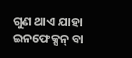ଗୁଣ ଥାଏ ଯାହା ଇନଫେକ୍ସନ୍ ବା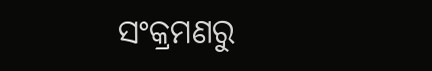ସଂକ୍ରମଣରୁ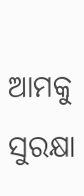ଆମକୁ ସୁରକ୍ଷା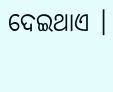ଦେଇଥାଏ ।